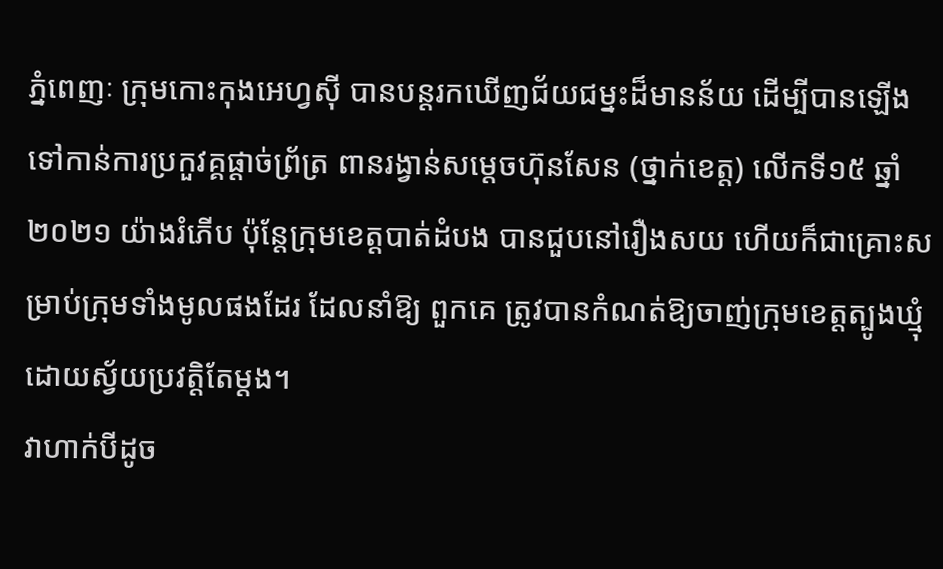ភ្នំពេញៈ ក្រុមកោះកុងអេហ្វស៊ី បានបន្តរកឃើញជ័យជម្នះដ៏មានន័យ ដើម្បីបានឡើងទៅកាន់ការប្រកួវគ្គផ្តាច់ព្រ័ត្រ ពានរង្វាន់សម្តេចហ៊ុនសែន (ថ្នាក់ខេត្ត) លើកទី១៥ ឆ្នាំ២០២១ យ៉ាងរំភើប ប៉ុន្តែក្រុមខេត្តបាត់ដំបង បានជួបនៅរឿងសយ ហើយក៏ជាគ្រោះសម្រាប់ក្រុមទាំងមូលផងដែរ ដែលនាំឱ្យ ពួកគេ ត្រូវបានកំណត់ឱ្យចាញ់ក្រុមខេត្តត្បូងឃ្មុំ ដោយស្វ័យប្រវត្តិតែម្តង។
វាហាក់បីដូច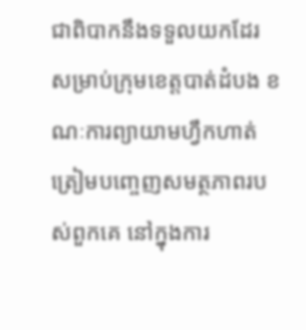ជាពិបាកនឹងទទួលយកដែរ សម្រាប់ក្រុមខេត្តបាត់ដំបង ខណៈការព្យាយាមហ្វឹកហាត់ ត្រៀមបញ្ចេញសមត្ថភាពរបស់ពួកគេ នៅក្នុងការ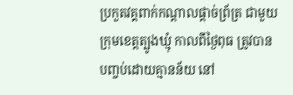ប្រកួតវគ្គពាក់កណ្តាលផ្តាច់ព្រ័ត្រ ជាមួយក្រុមខេត្តត្បូងឃ្មុំ កាលពីថ្ងៃពុធ ត្រូវបានបញ្ចប់ដោយគ្មានន័យ នៅ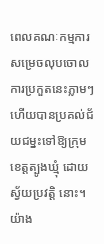ពេលគណៈកម្មការសម្រេចលុបចោលការប្រកួតនេះភ្លាមៗ ហើយបានប្រគល់ជ័យជម្នះទៅឱ្យក្រុមខេត្តត្បូងឃ្មុំ ដោយស្វ័យប្រវត្តិ នោះ។
យ៉ាង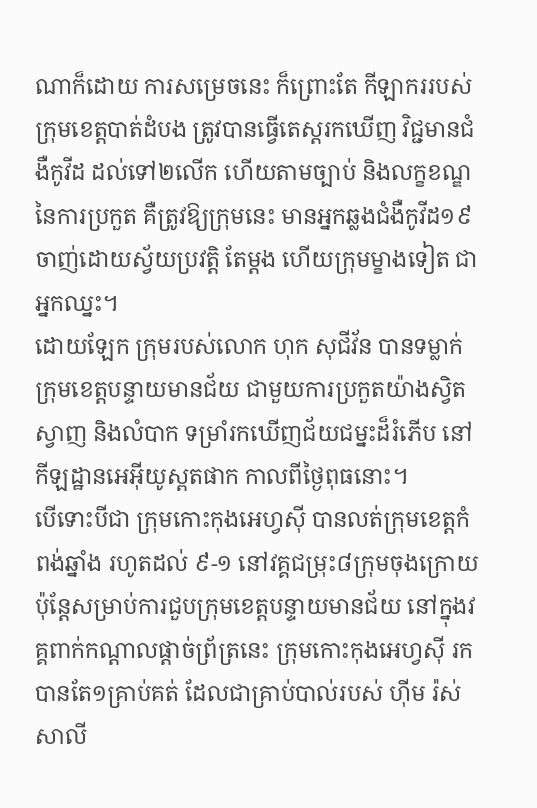ណាក៏ដោយ ការសម្រេចនេះ ក៏ព្រោះតែ កីឡាកររបស់ក្រុមខេត្តបាត់ដំបង ត្រូវបានធ្វើតេស្តរកឃើញ វិជ្ជមានជំងឺកូវីដ ដល់ទៅ២លើក ហើយតាមច្បាប់ និងលក្ខខណ្ឌនៃការប្រកួត គឺត្រូវឱ្យក្រុមនេះ មានអ្នកឆ្លងជំងឺកូវីដ១៩ ចាញ់ដោយស្វ័យប្រវត្តិ តែម្តង ហើយក្រុមម្ខាងទៀត ជាអ្នកឈ្នះ។
ដោយឡែក ក្រុមរបស់លោក ហុក សុជីវ័ន បានទម្លាក់ក្រុមខេត្តបន្ទាយមានជ័យ ជាមួយការប្រកួតយ៉ាងស្វិតស្វាញ និងលំបាក ទម្រាំរកឃើញជ័យជម្នះដ៏រំភើប នៅកីឡដ្ឋានអេអ៊ីយូស្ពតផាក កាលពីថ្ងៃពុធនោះ។
បើទោះបីជា ក្រុមកោះកុងអេហ្វស៊ី បានលត់ក្រុមខេត្តកំពង់ឆ្នាំង រហូតដល់ ៩-១ នៅវគ្គជម្រុះ៨ក្រុមចុងក្រោយ ប៉ុន្តែសម្រាប់ការជួបក្រុមខេត្តបន្ទាយមានជ័យ នៅក្នុងវគ្គពាក់កណ្តាលផ្តាច់ព្រ័ត្រនេះ ក្រុមកោះកុងអេហ្វស៊ី រកបានតែ១គ្រាប់គត់ ដែលជាគ្រាប់បាល់របស់ ហ៊ីម រ៉ស់សាលី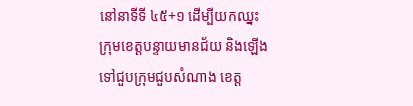នៅនាទីទី ៤៥+១ ដើម្បីយកឈ្នះក្រុមខេត្តបន្ទាយមានជ័យ និងឡើងទៅជួបក្រុមជួបសំណាង ខេត្ត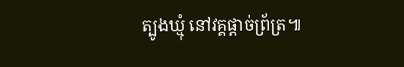ត្បូងឃ្មុំ នៅវគ្គផ្តាច់ព្រ័ត្រ៕